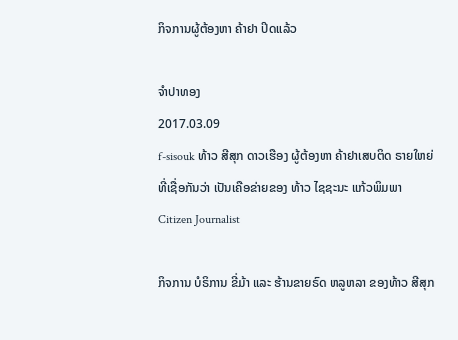ກິຈການຜູ້ຕ້ອງຫາ ຄ້າຢາ ປິດແລ້ວ

ຈໍາປາທອງ
2017.03.09
f-sisouk ທ້າວ ສີສຸກ ດາວເຮືອງ ຜູ້ຕ້ອງຫາ ຄ້າຢາເສບຕິດ ຣາຍໃຫຍ່ ທີ່ເຊື່ອກັນວ່າ ເປັນເຄືອຂ່າຍຂອງ ທ້າວ ໄຊຊະນະ ແກ້ວພິມພາ
Citizen Journalist

ກິຈການ ບໍຣິການ ຂີ່ມ້າ ແລະ ຮ້ານຂາຍຣົດ ຫລູຫລາ ຂອງທ້າວ ສີສຸກ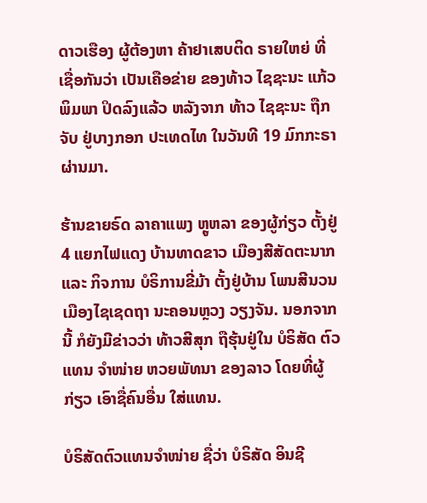ດາວເຮືອງ ຜູ້ຕ້ອງຫາ ຄ້າຢາເສບຕິດ ຣາຍໃຫຍ່ ທີ່ເຊື່ອກັນວ່າ ເປັນເຄືອຂ່າຍ ຂອງທ້າວ ໄຊຊະນະ ແກ້ວພິມພາ ປິດລົງແລ້ວ ຫລັງຈາກ ທ້າວ ໄຊຊະນະ ຖືກຈັບ ຢູ່ບາງກອກ ປະເທດໄທ ໃນວັນທີ 19 ມົກກະຣາ ຜ່ານມາ.

ຮ້ານຂາຍຣົດ ລາຄາແພງ ຫຼູຫລາ ຂອງຜູ້ກ່ຽວ ຕັ້ງຢູ່ 4 ແຍກໄຟແດງ ບ້ານທາດຂາວ ເມືອງສີສັດຕະນາກ ແລະ ກິຈການ ບໍຣິການຂີ່ມ້າ ຕັ້ງຢູ່ບ້ານ ໂພນສີນວນ ເມືອງໄຊເຊດຖາ ນະຄອນຫຼວງ ວຽງຈັນ. ນອກຈາກນີ້ ກໍຍັງມີຂ່າວວ່າ ທ້າວສີສຸກ ຖືຮຸ້ນຢູ່ໃນ ບໍຣິສັດ ຕົວແທນ ຈຳໜ່າຍ ຫວຍພັທນາ ຂອງລາວ ໂດຍທີ່ຜູ້ກ່ຽວ ເອົາຊື່ຄົນອື່ນ ໃສ່ແທນ.

ບໍຣິສັດຕົວແທນຈຳໜ່າຍ ຊື່ວ່າ ບໍຣິສັດ ອິນຊີ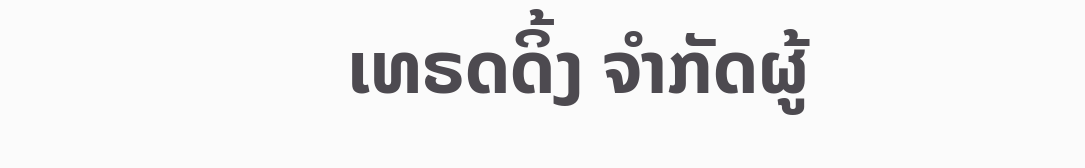ເທຣດດິ້ງ ຈຳກັດຜູ້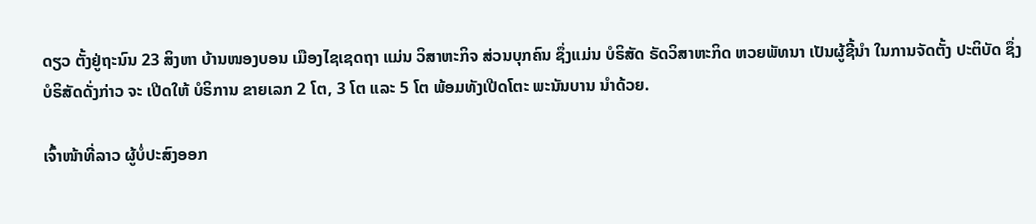ດຽວ ຕັ້ງຢູ່ຖະນົນ 23 ສິງຫາ ບ້ານໜອງບອນ ເມືອງໄຊເຊດຖາ ແມ່ນ ວິສາຫະກິຈ ສ່ວນບຸກຄົນ ຊຶ່ງແມ່ນ ບໍຣິສັດ ຣັດວິສາຫະກິດ ຫວຍພັທນາ ເປັນຜູ້ຊີ້ນຳ ໃນການຈັດຕັ້ງ ປະຕິບັດ ຊຶ່ງ ບໍຣິສັດດັ່ງກ່າວ ຈະ ເປີດໃຫ້ ບໍຣິການ ຂາຍເລກ 2 ໂຕ, 3 ໂຕ ແລະ 5 ໂຕ ພ້ອມທັງເປີດໂຕະ ພະນັນບານ ນຳດ້ວຍ.

ເຈົ້າໜ້າທີ່ລາວ ຜູ້ບໍ່ປະສົງອອກ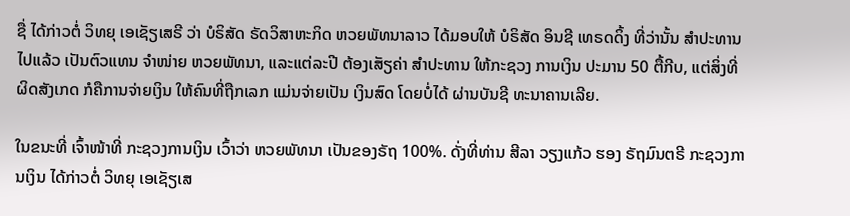ຊື່ ໄດ້ກ່າວຕໍ່ ວິທຍຸ ເອເຊັຽເສຣີ ວ່າ ບໍຣິສັດ ຣັດວິສາຫະກິດ ຫວຍພັທນາລາວ ໄດ້ມອບໃຫ້ ບໍຣິສັດ ອິນຊີ ເທຣດດິ້ງ ທີ່ວ່ານັ້ນ ສຳປະທານ ໄປແລ້ວ ເປັນຕົວແທນ ຈຳໜ່າຍ ຫວຍພັທນາ, ແລະແຕ່ລະປີ ຕ້ອງເສັຽຄ່າ ສຳປະທານ ໃຫ້ກະຊວງ ການເງິນ ປະມານ 50 ຕື້ກີບ, ແຕ່ສິ່ງທີ່ ຜິດສັງເກດ ກໍຄືການຈ່າຍເງິນ ໃຫ້ຄົນທີ່ຖືກເລກ ແມ່ນຈ່າຍເປັນ ເງິນສົດ ໂດຍບໍ່ໄດ້ ຜ່ານບັນຊີ ທະນາຄານເລີຍ.

ໃນຂນະທີ່ ເຈົ້າໜ້າທີ່ ກະຊວງການເງິນ ເວົ້າວ່າ ຫວຍພັທນາ ເປັນຂອງຣັຖ 100%. ດັ່ງທີ່ທ່ານ ສີລາ ວຽງແກ້ວ ຮອງ ຣັຖມົນຕຣີ ກະຊວງການເງິນ ໄດ້ກ່າວຕໍ່ ວິທຍຸ ເອເຊັຽເສ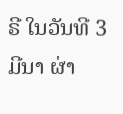ຣີ ໃນວັນທີ 3 ມີນາ ຜ່າ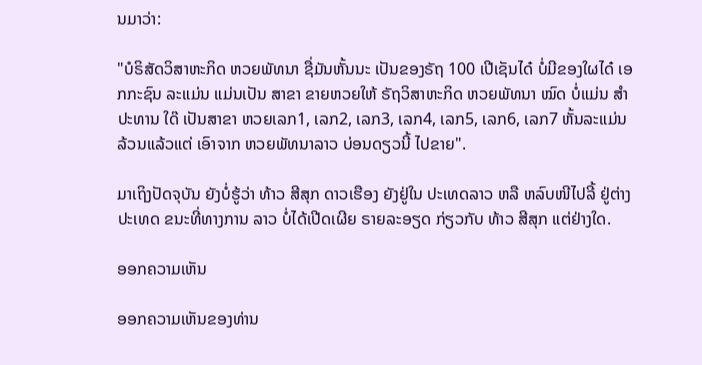ນມາວ່າ:

"ບໍຣິສັດວິສາຫະກິດ ຫວຍພັທນາ ຊື່ມັນຫັ້ນນະ ເປັນຂອງຣັຖ 100 ເປີເຊັນໄດ໋ ບໍ່ມີຂອງໃຜໄດ໋ ເອກກະຊົນ ລະແມ່ນ ແມ່ນເປັນ ສາຂາ ຂາຍຫວຍໃຫ້ ຣັຖວິສາຫະກິດ ຫວຍພັທນາ ໝົດ ບໍ່ແມ່ນ ສຳປະທານ ໃດ໊ ເປັນສາຂາ ຫວຍເລກ1, ເລກ2, ເລກ3, ເລກ4, ເລກ5, ເລກ6, ເລກ7 ຫັ້ນລະແມ່ນ ລ້ວນແລ້ວແຕ່ ເອົາຈາກ ຫວຍພັທນາລາວ ບ່ອນດຽວນີ້ ໄປຂາຍ".

ມາເຖິງປັດຈຸບັນ ຍັງບໍ່ຮູ້ວ່າ ທ້າວ ສີສຸກ ດາວເຮືອງ ຍັງຢູ່ໃນ ປະເທດລາວ ຫລື ຫລົບໜີໄປລີ້ ຢູ່ຕ່າງປະເທດ ຂນະທີ່ທາງການ ລາວ ບໍ່ໄດ້ເປີດເຜີຍ ຣາຍລະອຽດ ກ່ຽວກັບ ທ້າວ ສີສຸກ ແຕ່ຢ່າງໃດ.

ອອກຄວາມເຫັນ

ອອກຄວາມເຫັນຂອງທ່ານ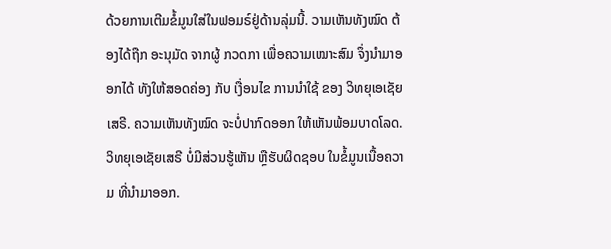ດ້ວຍການເຕີມຂໍ້ມູນໃສ່ໃນຟອມຣ໌ຢູ່ດ້ານລຸ່ມນີ້. ວາມເຫັນທັງໝົດ ຕ້ອງໄດ້ຖືກ ອະນຸມັດ ຈາກຜູ້ ກວດກາ ເພື່ອຄວາມເໝາະສົມ ຈຶ່ງນໍາມາອອກໄດ້ ທັງໃຫ້ສອດຄ່ອງ ກັບ ເງື່ອນໄຂ ການນຳໃຊ້ ຂອງ ວິທຍຸເອເຊັຍເສຣີ. ຄວາມເຫັນທັງໝົດ ຈະບໍ່ປາກົດອອກ ໃຫ້ເຫັນພ້ອມບາດໂລດ. ວິທຍຸເອເຊັຍເສຣີ ບໍ່ມີສ່ວນຮູ້ເຫັນ ຫຼືຮັບຜິດຊອບ ໃນຂໍ້ມູນເນື້ອຄວາມ ທີ່ນໍາມາອອກ.